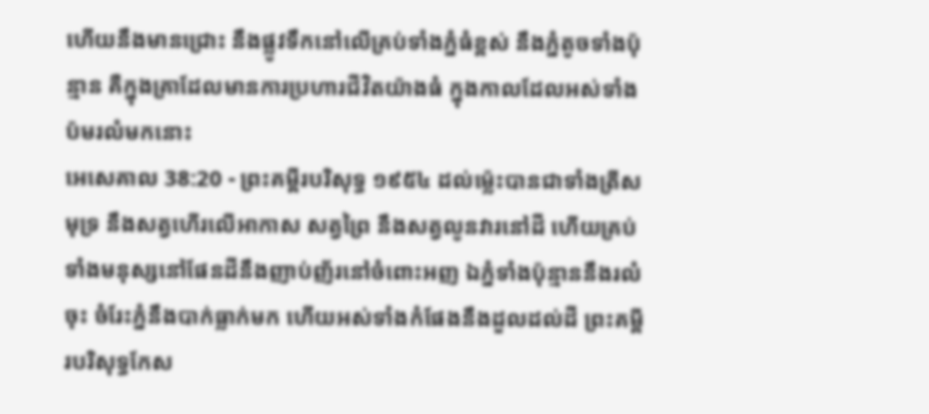ហើយនឹងមានជ្រោះ នឹងផ្លូវទឹកនៅលើគ្រប់ទាំងភ្នំធំខ្ពស់ នឹងភ្នំតូចទាំងប៉ុន្មាន គឺក្នុងគ្រាដែលមានការប្រហារជីវិតយ៉ាងធំ ក្នុងកាលដែលអស់ទាំងប៉មរលំមកនោះ
អេសេគាល 38:20 - ព្រះគម្ពីរបរិសុទ្ធ ១៩៥៤ ដល់ម៉្លេះបានជាទាំងត្រីសមុទ្រ នឹងសត្វហើរលើអាកាស សត្វព្រៃ នឹងសត្វលូនវារនៅដី ហើយគ្រប់ទាំងមនុស្សនៅផែនដីនឹងញាប់ញ័រនៅចំពោះអញ ឯភ្នំទាំងប៉ុន្មាននឹងរលំចុះ ចំរែះភ្នំនឹងបាក់ធ្លាក់មក ហើយអស់ទាំងកំផែងនឹងដួលដល់ដី ព្រះគម្ពីរបរិសុទ្ធកែស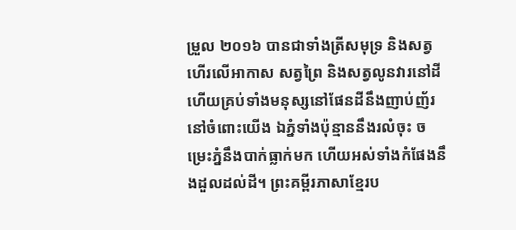ម្រួល ២០១៦ បានជាទាំងត្រីសមុទ្រ និងសត្វហើរលើអាកាស សត្វព្រៃ និងសត្វលូនវារនៅដី ហើយគ្រប់ទាំងមនុស្សនៅផែនដីនឹងញាប់ញ័រនៅចំពោះយើង ឯភ្នំទាំងប៉ុន្មាននឹងរលំចុះ ចម្រេះភ្នំនឹងបាក់ធ្លាក់មក ហើយអស់ទាំងកំផែងនឹងដួលដល់ដី។ ព្រះគម្ពីរភាសាខ្មែរប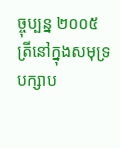ច្ចុប្បន្ន ២០០៥ ត្រីនៅក្នុងសមុទ្រ បក្សាប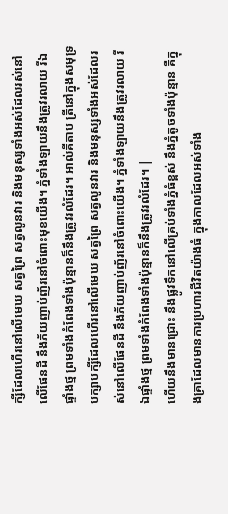ក្សីដែលហើរនៅលើមេឃ សត្វព្រៃ សត្វលូនវារ និងមនុស្សទាំងអស់ដែលរស់នៅលើផែនដី នឹងភ័យញាប់ញ័រនៅចំពោះមុខយើង។ ភ្នំទាំងឡាយនឹងត្រូវរលាយ រីឯផ្ទាំងថ្ម ព្រមទាំងកំពែងទាំងប៉ុន្មានក៏នឹងត្រូវរលំដែរ។ អាល់គីតាប ត្រីនៅក្នុងសមុទ្រ បក្សាបក្សីដែលហើរនៅលើមេឃ សត្វព្រៃ សត្វលូនវារ និងមនុស្សទាំងអស់ដែលរស់នៅលើផែនដី នឹងភ័យញាប់ញ័រនៅចំពោះយើង។ ភ្នំទាំងឡាយនឹងត្រូវរលាយ រីឯផ្ទាំងថ្ម ព្រមទាំងកំពែងទាំងប៉ុន្មានក៏នឹងត្រូវរលំដែរ។ |
ហើយនឹងមានជ្រោះ នឹងផ្លូវទឹកនៅលើគ្រប់ទាំងភ្នំធំខ្ពស់ នឹងភ្នំតូចទាំងប៉ុន្មាន គឺក្នុងគ្រាដែលមានការប្រហារជីវិតយ៉ាងធំ ក្នុងកាលដែលអស់ទាំង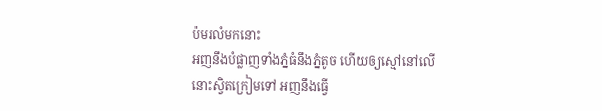ប៉មរលំមកនោះ
អញនឹងបំផ្លាញទាំងភ្នំធំនឹងភ្នំតូច ហើយឲ្យស្មៅនៅលើនោះស្វិតក្រៀមទៅ អញនឹងធ្វើ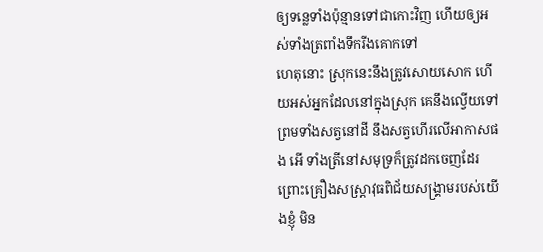ឲ្យទន្លេទាំងប៉ុន្មានទៅជាកោះវិញ ហើយឲ្យអស់ទាំងត្រពាំងទឹករីងគោកទៅ
ហេតុនោះ ស្រុកនេះនឹងត្រូវសោយសោក ហើយអស់អ្នកដែលនៅក្នុងស្រុក គេនឹងល្វើយទៅ ព្រមទាំងសត្វនៅដី នឹងសត្វហើរលើអាកាសផង អើ ទាំងត្រីនៅសមុទ្រក៏ត្រូវដកចេញដែរ
ព្រោះគ្រឿងសស្ត្រាវុធពិជ័យសង្គ្រាមរបស់យើងខ្ញុំ មិន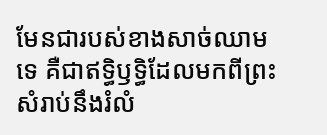មែនជារបស់ខាងសាច់ឈាមទេ គឺជាឥទ្ធិឫទ្ធិដែលមកពីព្រះ សំរាប់នឹងរំលំ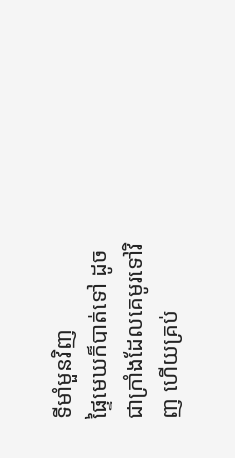ទីមាំមួនវិញ
ផ្ទៃមេឃក៏បាត់ទៅ ដូចជាក្រាំងដែលគេមូរទៅវិញ ហើយគ្រប់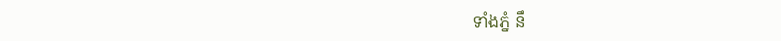ទាំងភ្នំ នឹ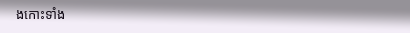ងកោះទាំង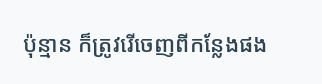ប៉ុន្មាន ក៏ត្រូវរើចេញពីកន្លែងផង